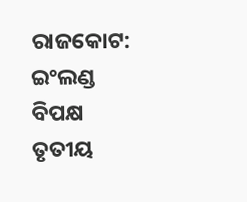ରାଜକୋଟ: ଇଂଲଣ୍ଡ ବିପକ୍ଷ ତୃତୀୟ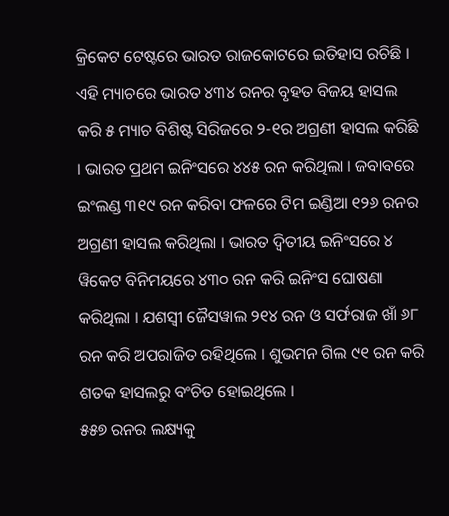କ୍ରିକେଟ ଟେଷ୍ଟରେ ଭାରତ ରାଜକୋଟରେ ଇତିହାସ ରଚିଛି । ଏହି ମ୍ୟାଚରେ ଭାରତ ୪୩୪ ରନର ବୃହତ ବିଜୟ ହାସଲ କରି ୫ ମ୍ୟାଚ ବିଶିଷ୍ଟ ସିରିଜରେ ୨-୧ର ଅଗ୍ରଣୀ ହାସଲ କରିଛି । ଭାରତ ପ୍ରଥମ ଇନିଂସରେ ୪୪୫ ରନ କରିଥିଲା । ଜବାବରେ ଇଂଲଣ୍ଡ ୩୧୯ ରନ କରିବା ଫଳରେ ଟିମ ଇଣ୍ଡିଆ ୧୨୬ ରନର ଅଗ୍ରଣୀ ହାସଲ କରିଥିଲା । ଭାରତ ଦ୍ୱିତୀୟ ଇନିଂସରେ ୪ ୱିକେଟ ବିନିମୟରେ ୪୩୦ ରନ କରି ଇନିଂସ ଘୋଷଣା କରିଥିଲା । ଯଶସ୍ୱୀ ଜୈସୱାଲ ୨୧୪ ରନ ଓ ସର୍ଫରାଜ ଖାଁ ୬୮ ରନ କରି ଅପରାଜିତ ରହିଥିଲେ । ଶୁଭମନ ଗିଲ ୯୧ ରନ କରି ଶତକ ହାସଲରୁ ବଂଚିତ ହୋଇଥିଲେ ।
୫୫୭ ରନର ଲକ୍ଷ୍ୟକୁ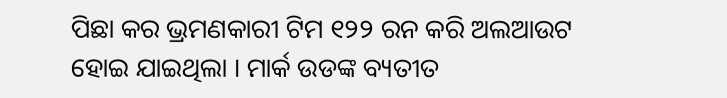ପିଛା କର ଭ୍ରମଣକାରୀ ଟିମ ୧୨୨ ରନ କରି ଅଲଆଉଟ ହୋଇ ଯାଇଥିଲା । ମାର୍କ ଉଡଙ୍କ ବ୍ୟତୀତ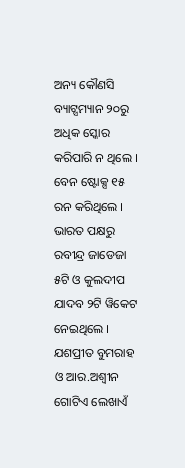ଅନ୍ୟ କୌଣସି ବ୍ୟାଟ୍ସମ୍ୟାନ ୨୦ରୁ ଅଧିକ ସ୍କୋର କରିପାରି ନ ଥିଲେ । ବେନ ଷ୍ଟୋକ୍ସ ୧୫ ରନ କରିଥିଲେ । ଭାରତ ପକ୍ଷରୁ ରବୀନ୍ଦ୍ର ଜାଡେଜା ୫ଟି ଓ କୁଲଦୀପ ଯାଦବ ୨ଟି ୱିକେଟ ନେଇଥିଲେ । ଯଶପ୍ରୀତ ବୁମରାହ ଓ ଆର.ଅଶ୍ୱୀନ ଗୋଟିଏ ଲେଖାଏଁ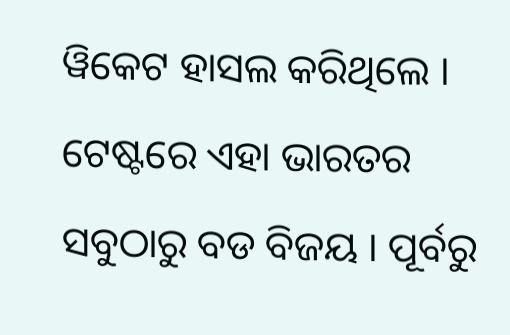ୱିକେଟ ହାସଲ କରିଥିଲେ । ଟେଷ୍ଟରେ ଏହା ଭାରତର ସବୁଠାରୁ ବଡ ବିଜୟ । ପୂର୍ବରୁ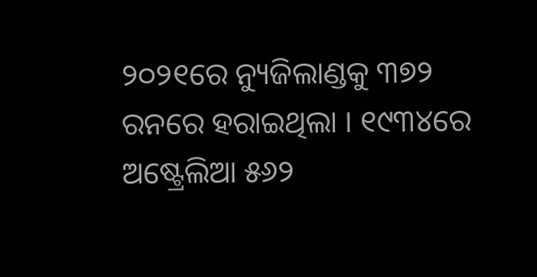୨୦୨୧ରେ ନ୍ୟୁଜିଲାଣ୍ଡକୁ ୩୭୨ ରନରେ ହରାଇଥିଲା । ୧୯୩୪ରେ ଅଷ୍ଟ୍ରେଲିଆ ୫୬୨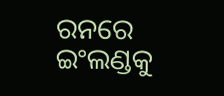ରନରେ ଇଂଲଣ୍ଡକୁ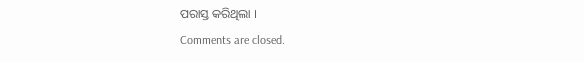ପରାସ୍ତ କରିଥିଲା ।
Comments are closed.